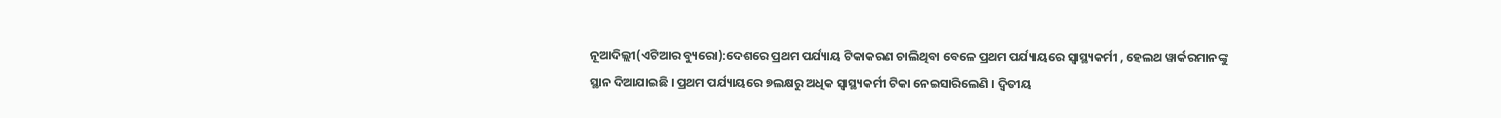ନୂଆଦିଲ୍ଲୀ(ଏଟିଆର ବ୍ୟୁରୋ):ଦେଶରେ ପ୍ରଥମ ପର୍ଯ୍ୟାୟ ଟିକାକରଣ ଚାଲିଥିବା ବେଳେ ପ୍ରଥମ ପର୍ଯ୍ୟାୟରେ ସ୍ୱାସ୍ଥ୍ୟକର୍ମୀ , ହେଲଥ ୱାର୍କରମାନଙ୍କୁ ସ୍ଥାନ ଦିଆଯାଇଛି । ପ୍ରଥମ ପର୍ଯ୍ୟାୟରେ ୭ଲକ୍ଷରୁ ଅଧିକ ସ୍ୱାସ୍ଥ୍ୟକର୍ମୀ ଟିକା ନେଇସାରିଲେଣି । ଦ୍ୱିତୀୟ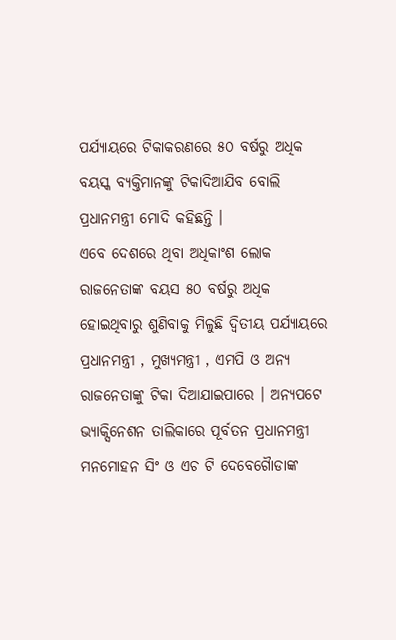ପର୍ଯ୍ୟାୟରେ ଟିକାକରଣରେ ୫୦ ବର୍ଷରୁ ଅଧିକ ବୟସ୍କ ବ୍ୟକ୍ତିମାନଙ୍କୁ ଟିକାଦିଆଯିବ ବୋଲି ପ୍ରଧାନମନ୍ତ୍ରୀ ମୋଦି କହିଛନ୍ତି ।
ଏବେ ଦେଶରେ ଥିବା ଅଧିକାଂଶ ଲୋକ ରାଜନେତାଙ୍କ ବୟସ ୫୦ ବର୍ଷରୁ ଅଧିକ ହୋଇଥିବାରୁ ଶୁଣିବାକୁ ମିଳୁଛି ଦ୍ୱିତୀୟ ପର୍ଯ୍ୟାୟରେ ପ୍ରଧାନମନ୍ତ୍ରୀ , ମୁଖ୍ୟମନ୍ତ୍ରୀ , ଏମପି ଓ ଅନ୍ୟ ରାଜନେତାଙ୍କୁ ଟିକା ଦିଆଯାଇପାରେ । ଅନ୍ୟପଟେ ଭ୍ୟାକ୍ସିନେଶନ ତାଲିକାରେ ପୂର୍ବତନ ପ୍ରଧାନମନ୍ତ୍ରୀ ମନମୋହନ ସିଂ ଓ ଏଚ ଟି ଦେବେଗୈାଡାଙ୍କ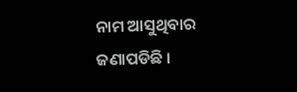ନାମ ଆସୁଥିବାର ଜଣାପଡିଛି ।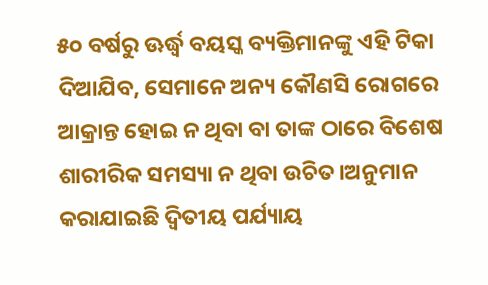୫୦ ବର୍ଷରୁ ଊର୍ଦ୍ଧ୍ୱ ବୟସ୍କ ବ୍ୟକ୍ତିମାନଙ୍କୁ ଏହି ଟିକା ଦିଆଯିବ, ସେମାନେ ଅନ୍ୟ କୌଣସି ରୋଗରେ ଆକ୍ରାନ୍ତ ହୋଇ ନ ଥିବା ବା ତାଙ୍କ ଠାରେ ବିଶେଷ ଶାରୀରିକ ସମସ୍ୟା ନ ଥିବା ଉଚିତ।ଅନୁମାନ କରାଯାଇଛି ଦ୍ୱିତୀୟ ପର୍ଯ୍ୟାୟ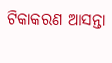ଟିକାକରଣ ଆସନ୍ତା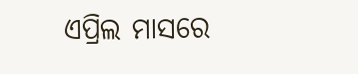ଏପ୍ରିଲ ମାସରେ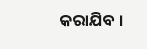କରାଯିବ ।